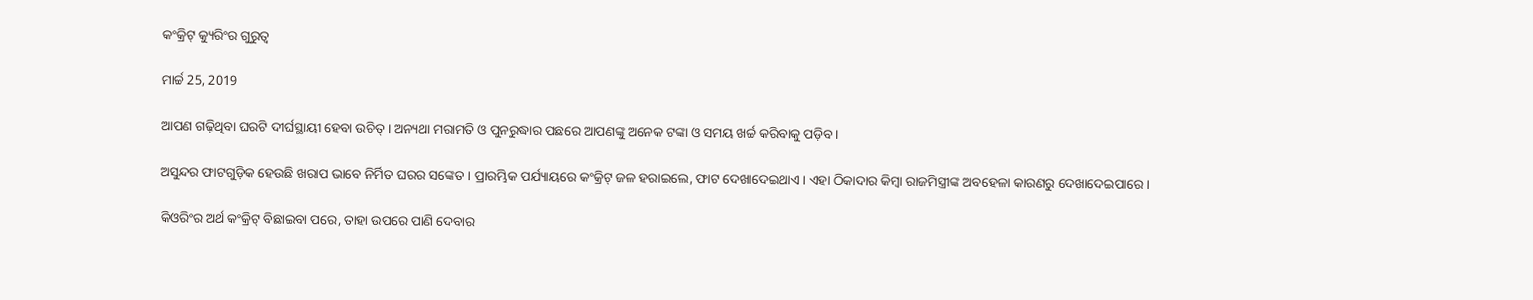କଂକ୍ରିଟ୍ କ୍ୟୁରିଂର ଗୁରୁତ୍ୱ

ମାର୍ଚ୍ଚ 25, 2019

ଆପଣ ଗଢ଼ିଥିବା ଘରଟି ଦୀର୍ଘସ୍ଥାୟୀ ହେବା ଉଚିତ୍ । ଅନ୍ୟଥା ମରାମତି ଓ ପୁନରୁଦ୍ଧାର ପଛରେ ଆପଣଙ୍କୁ ଅନେକ ଟଙ୍କା ଓ ସମୟ ଖର୍ଚ୍ଚ କରିବାକୁ ପଡ଼ିବ ।

ଅସୁନ୍ଦର ଫାଟଗୁଡ଼ିକ ହେଉଛି ଖରାପ ଭାବେ ନିର୍ମିତ ଘରର ସଙ୍କେତ । ପ୍ରାରମ୍ଭିକ ପର୍ଯ୍ୟାୟରେ କଂକ୍ରିଟ୍ ଜଳ ହରାଇଲେ, ଫାଟ ଦେଖାଦେଇଥାଏ । ଏହା ଠିକାଦାର କିମ୍ବା ରାଜମିସ୍ତ୍ରୀଙ୍କ ଅବହେଳା କାରଣରୁ ଦେଖାଦେଇପାରେ ।

କିଓରିଂର ଅର୍ଥ କଂକ୍ରିଟ୍ ବିଛାଇବା ପରେ, ତାହା ଉପରେ ପାଣି ଦେବାର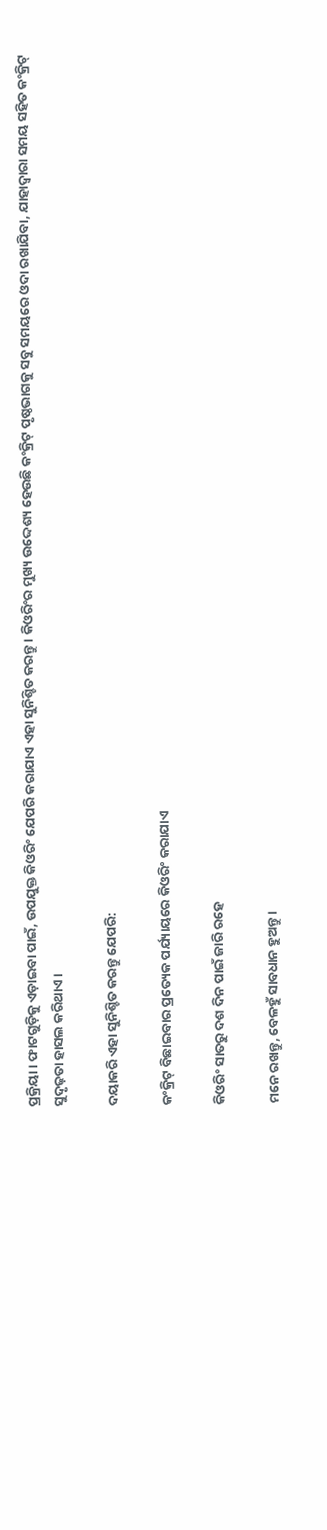ପ୍ରକ୍ରିୟା । ଫାଟଗୁଡ଼ିକୁ ଏଡ଼ାଇବା ପାଇଁ, ଉପଯୁକ୍ତ କିଓରିଂ ଯେପରି କରାଯାଏ ଏହା ସୁନିଶ୍ଚିତ କରନ୍ତୁ । କିଓରିଂର ମୁଖ୍ୟ ଉଦ୍ଦେଶ୍ୟ ହେଉଛି କଂକ୍ରିଟ୍ ପୃଷ୍ଠଭାଗକୁ ସବୁ ସମୟରେ ଓଦା ରଖାଯିବା, ଯାହାଦ୍ୱାରା ସମୟ ସହିତ କଂକ୍ରିଟ୍ ସୁଦୃଢ଼ତା ହାସଲ କରିଥାଏ ।

ଦୟାକରି ଏହା ସୁନିଶ୍ଚିତ କରନ୍ତୁ ଯେପରି:

କଂକ୍ରିଟ୍ ବିଛାଇବାର ପ୍ରତ୍ୟେକ ପର୍ଯ୍ୟାୟରେ କିଓରିଂ କରାଯାଏ

କିଓରିଂ ସାତରୁ ଦଶ ଦିନ ପାଇଁ ଜାରି ରହେ

ମନେ ରଖନ୍ତୁ, ବେଳହୁଁ ସାବଧାନ ହୁଅନ୍ତୁ ।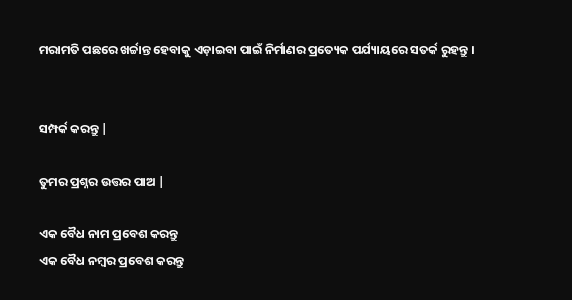ମରାମତି ପଛରେ ଖର୍ଚ୍ଚାନ୍ତ ହେବାକୁ ଏଡ଼ାଇବା ପାଇଁ ନିର୍ମାଣର ପ୍ରତ୍ୟେକ ପର୍ଯ୍ୟାୟରେ ସତର୍କ ରୁହନ୍ତୁ ।


ସମ୍ପର୍କ କରନ୍ତୁ |

ତୁମର ପ୍ରଶ୍ନର ଉତ୍ତର ପାଅ |

ଏକ ବୈଧ ନାମ ପ୍ରବେଶ କରନ୍ତୁ
ଏକ ବୈଧ ନମ୍ବର ପ୍ରବେଶ କରନ୍ତୁ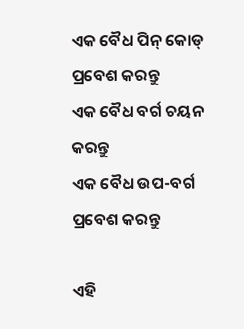ଏକ ବୈଧ ପିନ୍ କୋଡ୍ ପ୍ରବେଶ କରନ୍ତୁ
ଏକ ବୈଧ ବର୍ଗ ଚୟନ କରନ୍ତୁ
ଏକ ବୈଧ ଉପ-ବର୍ଗ ପ୍ରବେଶ କରନ୍ତୁ

ଏହି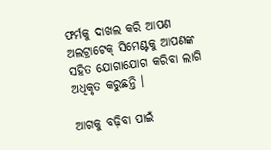ଫର୍ମକୁ ଦାଖଲ କରି ଆପଣ ଅଲଟ୍ରାଟେକ୍ ସିମେଣ୍ଟକୁ ଆପଣଙ୍କ ସହିତ ଯୋଗାଯୋଗ କରିବା ଲାଗି ଅଧିକୃତ କରୁଛନ୍ତି ।

ଆଗକୁ ବଢ଼ିବା ପାଇଁ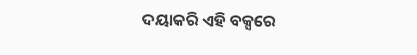ଦୟାକରି ଏହି ବକ୍ସରେ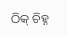ଠିକ୍ ଚିହ୍ନ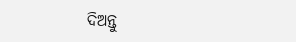ଦିଅନ୍ତୁ